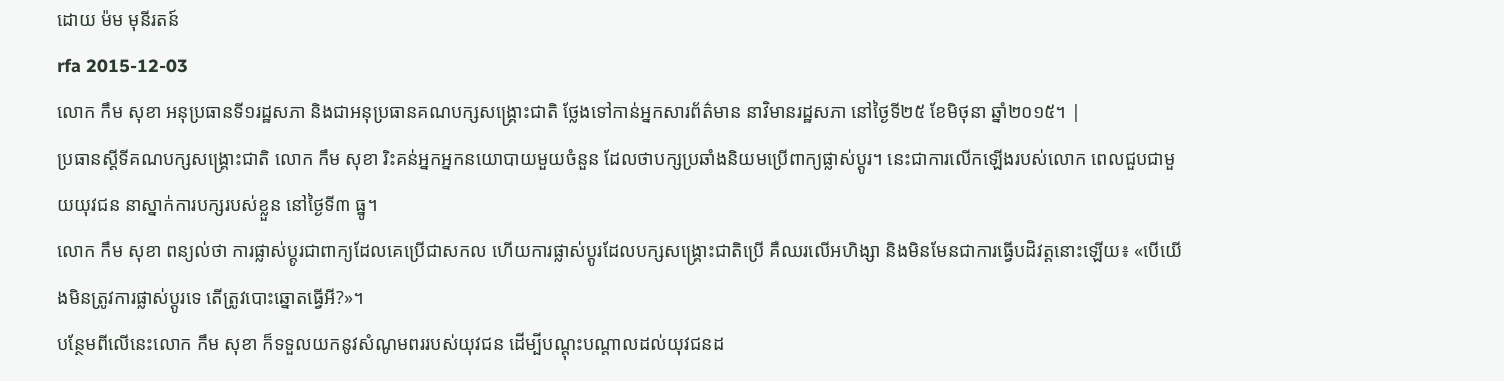ដោយ ម៉ម មុនីរតន៍
rfa 2015-12-03
លោក កឹម សុខា អនុប្រធានទី១រដ្ឋសភា និងជាអនុប្រធានគណបក្សសង្គ្រោះជាតិ ថ្លែងទៅកាន់អ្នកសារព័ត៌មាន នាវិមានរដ្ឋសភា នៅថ្ងៃទី២៥ ខែមិថុនា ឆ្នាំ២០១៥។ |
ប្រធានស្ដីទីគណបក្សសង្គ្រោះជាតិ លោក កឹម សុខា រិះគន់អ្នកអ្នកនយោបាយមួយចំនួន ដែលថាបក្សប្រឆាំងនិយមប្រើពាក្យផ្លាស់ប្ដូរ។ នេះជាការលើកឡើងរបស់លោក ពេលជួបជាមួយយុវជន នាស្នាក់ការបក្សរបស់ខ្លួន នៅថ្ងៃទី៣ ធ្នូ។
លោក កឹម សុខា ពន្យល់ថា ការផ្លាស់ប្ដូរជាពាក្យដែលគេប្រើជាសកល ហើយការផ្លាស់ប្ដូរដែលបក្សសង្គ្រោះជាតិប្រើ គឺឈរលើអហិង្សា និងមិនមែនជាការធ្វើបដិវត្តនោះឡើយ៖ «បើយើងមិនត្រូវការផ្លាស់ប្ដូរទេ តើត្រូវបោះឆ្នោតធ្វើអី?»។
បន្ថែមពីលើនេះលោក កឹម សុខា ក៏ទទួលយកនូវសំណូមពររបស់យុវជន ដើម្បីបណ្ដុះបណ្ដាលដល់យុវជនដ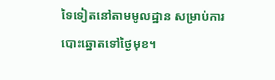ទៃទៀតនៅតាមមូលដ្ឋាន សម្រាប់ការបោះឆ្នោតទៅថ្ងៃមុខ។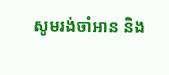សូមរង់ចាំអាន និង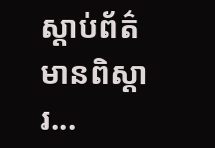ស្ដាប់ព័ត៌មានពិស្ដារ...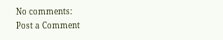No comments:
Post a Comment